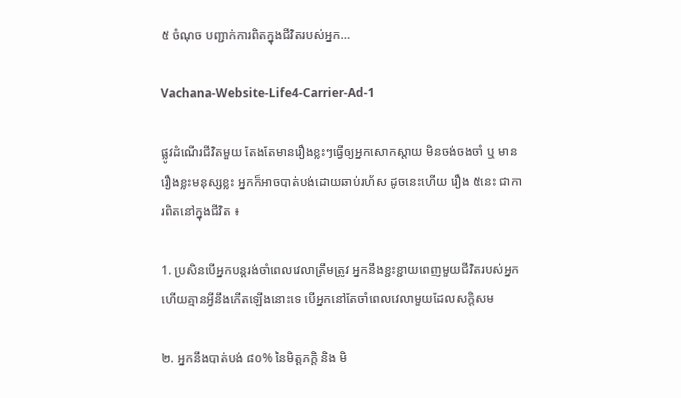៥ ចំណុច បញ្ជាក់ការពិតក្នុងជីវិតរបស់អ្នក…

Vachana-Website-Life4-Carrier-Ad-1

ផ្លូវដំណើរជីវិតមួយ តែងតែមានរឿងខ្លះៗធ្វើឲ្យអ្នកសោកស្តាយ មិនចង់ចងចាំ ឬ មានរឿងខ្លះមនុស្សខ្លះ អ្នកក៏អាចបាត់បង់ដោយឆាប់រហ័ស ដូចនេះហើយ រឿង ៥នេះ ជាការពិតនៅក្នុងជីវិត ៖

1. ប្រសិនបើអ្នកបន្តរង់ចាំពេលវេលាត្រឹមត្រូវ អ្នកនឹងខ្ជះខ្ជាយពេញមួយជីវិតរបស់អ្នក ហើយគ្មានអ្វីនឹងកើតឡើងនោះទេ បើអ្នកនៅតែចាំពេលវេលាមួយដែលសក្តិសម

២. អ្នកនឹងបាត់បង់ ៨០% នៃមិត្តភក្តិ និង មិ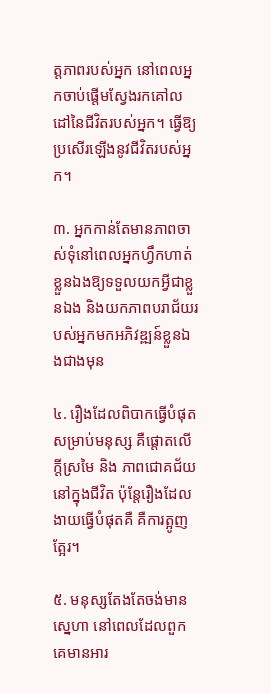ត្តភាពរបស់អ្នក នៅពេលអ្នកចាប់ផ្តើមស្វែងរកគៅលដៅនៃជីវិតរបស់អ្នក។ ធ្វើឱ្យប្រសើរឡើងនូវជីវិតរបស់អ្នក។

៣. អ្នកកាន់តែមានភាពចាស់ទុំនៅពេលអ្នកហ្វឹកហាត់ខ្លួនឯងឱ្យទទួលយកអ្វីជាខ្លួនឯង និងយកភាពបរាជ័យរបស់អ្នកមកអភិវឌ្ឍន៍ខ្លួនឯងជាងមុន

៤. រឿងដែលពិបាកធ្វើបំផុតសម្រាប់មនុស្ស គឺផ្តោតលើក្តីស្រមៃ និង ភាពជោគជ័យនៅក្នុងជីវិត ប៉ុន្តែរឿងដែលងាយធ្វើបំផុតគឺ គឺការត្អូញត្អែរ។

៥. មនុស្សតែងតែចង់មានស្នេហា នៅពេលដែលពួកគេមានអារ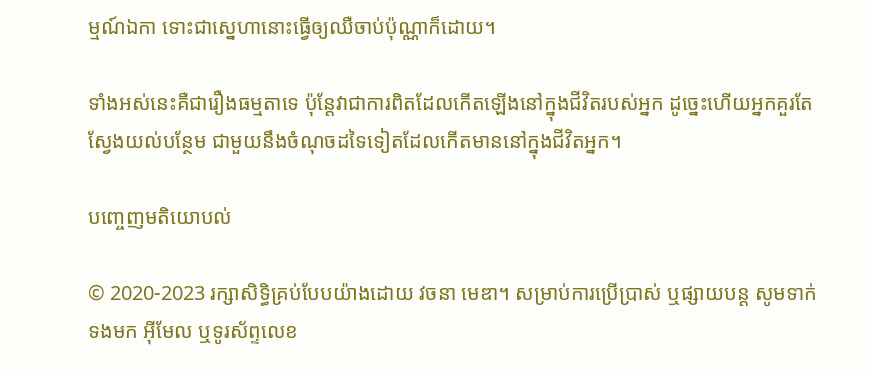ម្មណ៍ឯកា ទោះជាស្នេហានោះធ្វើឲ្យឈឺចាប់ប៉ុណ្ណាក៏ដោយ។

ទាំងអស់នេះគឺជារឿងធម្មតាទេ ប៉ុន្តែវាជាការពិតដែលកើតឡើងនៅក្នុងជីវិតរបស់អ្នក ដូច្នេះហើយអ្នកគួរតែស្វែងយល់បន្ថែម ជាមួយនឹងចំណុចដទៃទៀតដែលកើតមាននៅក្នុងជីវិតអ្នក។

បញ្ចេញមតិយោបល់

© 2020-2023 រក្សាសិទ្ធិគ្រប់បែបយ៉ាងដោយ វចនា មេឌា។ សម្រាប់ការប្រើប្រាស់ ឬផ្សាយបន្ត សូមទាក់ទងមក អ៊ីមែល ឬទូរស័ព្ទលេខ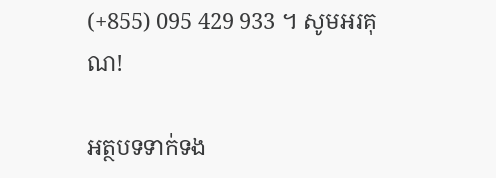(+855) 095 429 933 ។ សូមអរគុណ!

អត្ថបទទាក់ទង